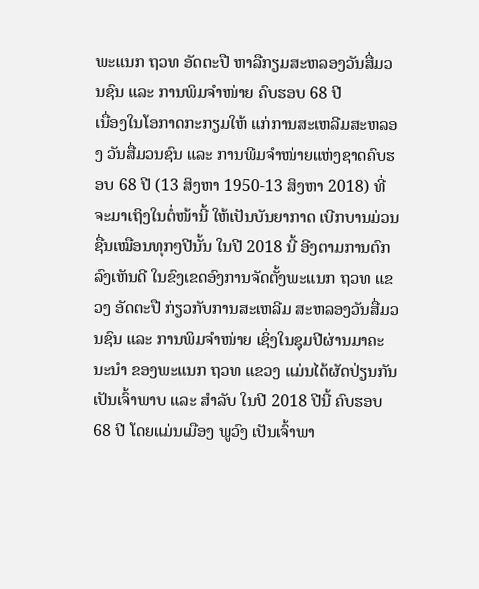ພະແນກ ຖວທ ອັດຕະປື ຫາລືກຽມສະຫລອງວັນສື່ມວນຊົນ ແລະ ການພິມຈຳໜ່າຍ ຄົບຮອບ 68 ປີ
ເນື່ອງໃນໂອກາດກະກຽມໃຫ້ ແກ່ການສະເຫລີມສະຫລອງ ວັນສື່ມວນຊົນ ແລະ ການພີມຈໍາໜ່າຍແຫ່ງຊາດຄົບຮອບ 68 ປີ (13 ສິງຫາ 1950-13 ສິງຫາ 2018) ທີ່ຈະມາເຖິງໃນຕໍ່ໜ້ານີ້ ໃຫ້ເປັນບັນຍາກາດ ເບີກບານມ່ວນຊື່ນເໝືອນທຸກໆປີນັ້ນ ໃນປີ 2018 ນີ້ ອີງຕາມການຕົກລົງເຫັນດີ ໃນຂົງເຂດອົງການຈັດຕັ້ງພະແນກ ຖວທ ແຂວງ ອັດຕະປື ກ່ຽວກັບການສະເຫລີມ ສະຫລອງວັນສື່ມວນຊົນ ແລະ ການພິມຈຳໜ່າຍ ເຊິ່ງໃນຊຸມປີຜ່ານມາຄະນະນຳ ຂອງພະແນກ ຖວທ ແຂວງ ແມ່ນໄດ້ຜັດປ່ຽນກັນ ເປັນເຈົ້າພາບ ແລະ ສຳລັບ ໃນປີ 2018 ປີນີ້ ຄົບຮອບ 68 ປີ ໂດຍແມ່ນເມືອງ ພູວົງ ເປັນເຈົ້າພາ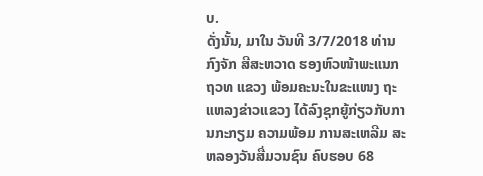ບ.
ດັ່ງນັ້ນ, ມາໃນ ວັນທີ 3/7/2018 ທ່ານ ກົງຈັກ ສີສະຫວາດ ຮອງຫົວໜ້າພະແນກ ຖວທ ແຂວງ ພ້ອມຄະນະໃນຂະແໜງ ຖະແຫລງຂ່າວແຂວງ ໄດ້ລົງຊຸກຍູ້ກ່ຽວກັບການກະກຽມ ຄວາມພ້ອມ ການສະເຫລີມ ສະຫລອງວັນສື່ມວນຊົນ ຄົບຮອບ 68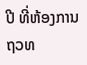ປີ ທີ່ຫ້ອງການ ຖວທ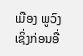ເມືອງ ພູວົງ ເຊິ່ງກ່ອນອື່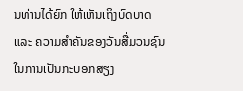ນທ່ານໄດ້ຍົກ ໃຫ້ເຫັນເຖິງບົດບາດ ແລະ ຄວາມສຳຄັນຂອງວັນສື່ມວນຊົນ ໃນການເປັນກະບອກສຽງ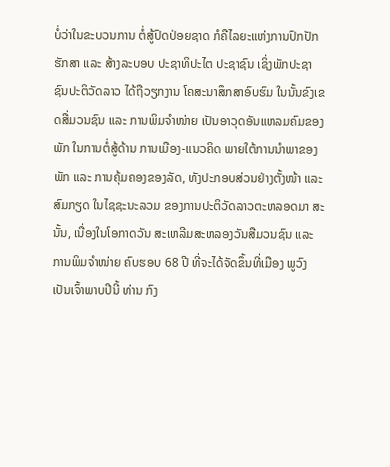ບໍ່ວ່າໃນຂະບວນການ ຕໍ່ສູ້ປົດປ່ອຍຊາດ ກໍຄືໄລຍະແຫ່ງການປົກປັກຮັກສາ ແລະ ສ້າງລະບອບ ປະຊາທິປະໄຕ ປະຊາຊົນ ເຊິ່ງພັກປະຊາຊົນປະຕິວັດລາວ ໄດ້ຖືວຽກງານ ໂຄສະນາສຶກສາອົບຮົມ ໃນນັ້ນຂົງເຂດສື່ມວນຊົນ ແລະ ການພິມຈຳໜ່າຍ ເປັນອາວຸດອັນແຫລມຄົມຂອງພັກ ໃນການຕໍ່ສູ້ດ້ານ ການເມືອງ-ແນວຄິດ ພາຍໃຕ້ການນຳພາຂອງພັກ ແລະ ການຄຸ້ມຄອງຂອງລັດ, ທັງປະກອບສ່ວນຢ່າງຕັ້ງໜ້າ ແລະ ສົມກຽດ ໃນໄຊຊະນະລວມ ຂອງການປະຕິວັດລາວຕະຫລອດມາ ສະນັ້ນ, ເນື່ອງໃນໂອກາດວັນ ສະເຫລີມສະຫລອງວັນສືມວນຊົນ ແລະ ການພິມຈຳໜ່າຍ ຄົບຮອບ 68 ປີ ທີ່ຈະໄດ້ຈັດຂຶ້ນທີ່ເມືອງ ພູວົງເປັນເຈົ້າພາບປີນີ້ ທ່ານ ກົງ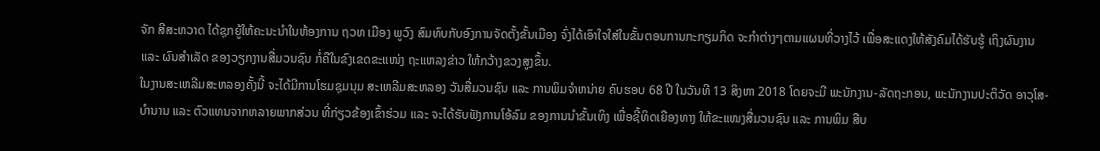ຈັກ ສີສະຫວາດ ໄດ້ຊຸກຍູ້ໃຫ້ຄະນະນຳໃນຫ້ອງການ ຖວທ ເມືອງ ພູວົງ ສົມທົບກັບອົງການຈັດຕັ້ງຂັ້ນເມືອງ ຈົ່ງໄດ້ເອົາໃຈໃສ່ໃນຂັ້ນຕອນການກະກຽມກິດ ຈະກຳຕ່າງໆຕາມແຜນທີ່ວາງໄວ້ ເພື່ອສະແດງໃຫ້ສັງຄົມໄດ້ຮັບຮູ້ ເຖິງຜົນງານ ແລະ ຜົນສຳເລັດ ຂອງວຽກງານສື່ມວນຊົນ ກໍ່ຄືໃນຂົງເຂດຂະແໜ່ງ ຖະແຫລງຂ່າວ ໃຫ້ກວ້າງຂວງສູງຂຶ້ນ.
ໃນງານສະເຫລີມສະຫລອງຄັ້ງນີ້ ຈະໄດ້ມີການໂຮມຊຸມນຸມ ສະເຫລີມສະຫລອງ ວັນສື່ມວນຊົນ ແລະ ການພິມຈຳຫນ່າຍ ຄົບຮອບ 68 ປີ ໃນວັນທີ 13 ສິງຫາ 2018 ໂດຍຈະມີ ພະນັກງານ-ລັດຖະກອນ, ພະນັກງານປະຕິວັດ ອາວຸໂສ-ບຳນານ ແລະ ຕົວແທນຈາກຫລາຍພາກສ່ວນ ທີ່ກ່ຽວຂ້ອງເຂົ້າຮ່ວມ ແລະ ຈະໄດ້ຮັບຟັງການໂອ້ລົມ ຂອງການນຳຂັ້ນເທິງ ເພື່ອຊີ້ທິດເຍືອງທາງ ໃຫ້ຂະແໜງສື່ມວນຊົນ ແລະ ການພິມ ສືບ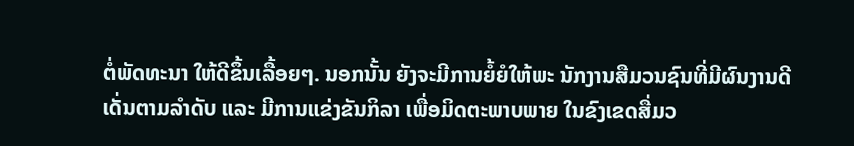ຕໍ່ພັດທະນາ ໃຫ້ດີຂຶ້ນເລື້ອຍໆ. ນອກນັ້ນ ຍັງຈະມີການຍໍ້ຍໍໃຫ້ພະ ນັກງານສືມວນຊົນທີ່ມີຜົນງານດີເດັ່ນຕາມລຳດັບ ແລະ ມີການແຂ່ງຂັນກິລາ ເພື່ອມິດຕະພາບພາຍ ໃນຂົງເຂດສື່ມວ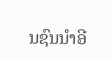ນຊົນນຳອີ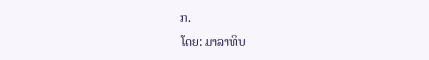ກ.
ໂດຍ: ມາລາທິບ